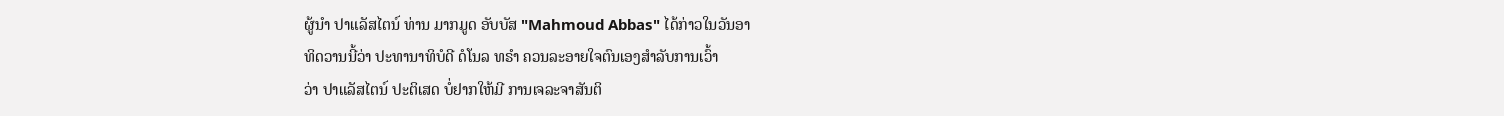ຜູ້ນຳ ປາແລັສໄຕນ໌ ທ່ານ ມາກມູດ ອັບບັສ "Mahmoud Abbas" ໄດ້ກ່າວໃນວັນອາ
ທິດວານນີ້ວ່າ ປະທານາທິບໍດີ ດໍໂນລ ທຣຳ ຄວນລະອາຍໃຈຕົນເອງສຳລັບການເວົ້າ
ວ່າ ປາແລັສໄຕນ໌ ປະຕິເສດ ບໍ່ຢາກໃຫ້ມີ ການເຈລະຈາສັນຕິ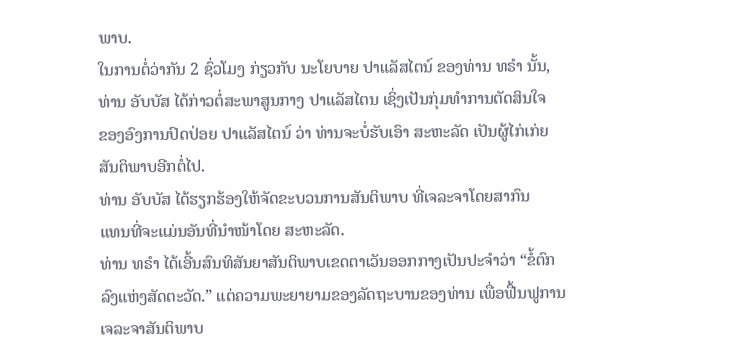ພາບ.
ໃນການຕໍ່ວ່າກັນ 2 ຊົ່ວໂມງ ກ່ຽວກັບ ນະໂຍບາຍ ປາແລັສໄຕນ໌ ຂອງທ່ານ ທຣຳ ນັ້ນ,
ທ່ານ ອັບບັສ ໄດ້ກ່າວຕໍ່ສະພາສູນກາງ ປາແລັສໄຕນ ເຊິ່ງເປັນກຸ່ມທຳການຕັດສິນໃຈ
ຂອງອົງການປົດປ່ອຍ ປາແລັສໄຕນ໌ ວ່າ ທ່ານຈະບໍ່ຮັບເອົາ ສະຫະລັດ ເປັນຜູ້ໄກ່ເກ່ຍ
ສັນຕິພາບອີກຕໍ່ໄປ.
ທ່ານ ອັບບັສ ໄດ້ຮຽກຮ້ອງໃຫ້ຈັດຂະບວນການສັນຕິພາບ ທີ່ເຈລະຈາໂດຍສາກົນ
ແທນທີ່ຈະແມ່ນອັນທີ່ນຳໜ້າໂດຍ ສະຫະລັດ.
ທ່ານ ທຣຳ ໄດ້ເອີ້ນສົນທິສັນຍາສັນຕິພາບເຂດຕາເວັນອອກກາງເປັນປະຈຳວ່າ “ຂໍ້ຕົກ
ລົງແຫ່ງສັດຕະວັດ.” ແຕ່ຄວາມພະຍາຍາມຂອງລັດຖະບານຂອງທ່ານ ເພື່ອຟື້ນຟູການ
ເຈລະຈາສັນຕິພາບ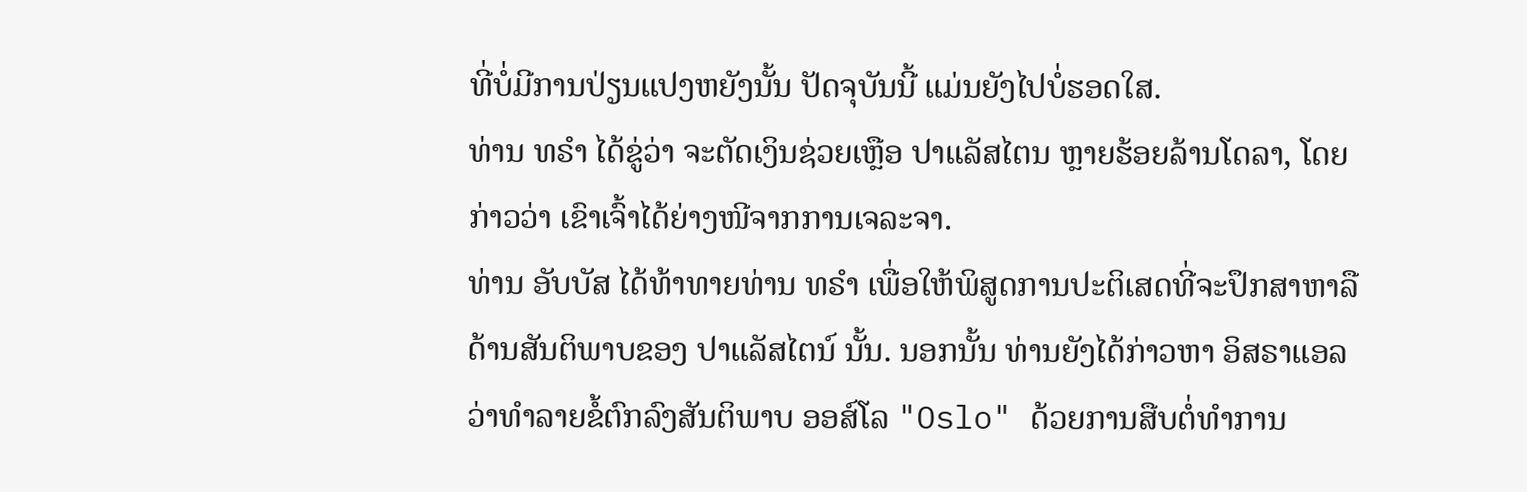ທີ່ບໍ່ມີການປ່ຽນແປງຫຍັງນັ້ນ ປັດຈຸບັນນີ້ ແມ່ນຍັງໄປບໍ່ຮອດໃສ.
ທ່ານ ທຣຳ ໄດ້ຂູ່ວ່າ ຈະຕັດເງິນຊ່ວຍເຫຼືອ ປາແລັສໄຕນ ຫຼາຍຮ້ອຍລ້ານໂດລາ, ໂດຍ
ກ່າວວ່າ ເຂົາເຈົ້າໄດ້ຍ່າງໜີຈາກການເຈລະຈາ.
ທ່ານ ອັບບັສ ໄດ້ທ້າທາຍທ່ານ ທຣຳ ເພື່ອໃຫ້ພິສູດການປະຕິເສດທີ່ຈະປຶກສາຫາລື
ດ້ານສັນຕິພາບຂອງ ປາແລັສໄຕນ໌ ນັ້ນ. ນອກນັ້ນ ທ່ານຍັງໄດ້ກ່າວຫາ ອິສຣາແອລ
ວ່າທຳລາຍຂໍ້ຕົກລົງສັນຕິພາບ ອອສ໌ໂລ "Oslo" ດ້ວຍການສືບຕໍ່ທຳການ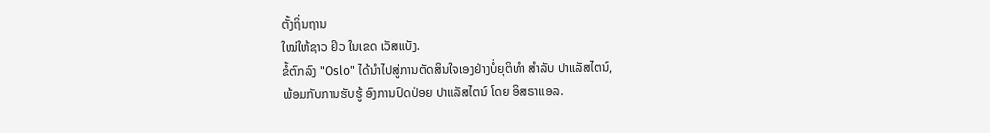ຕັ້ງຖິ່ນຖານ
ໃໝ່ໃຫ້ຊາວ ຢິວ ໃນເຂດ ເວັສແບັງ.
ຂໍ້ຕົກລົງ "Oslo" ໄດ້ນຳໄປສູ່ການຕັດສິນໃຈເອງຢ່າງບໍ່ຍຸຕິທຳ ສຳລັບ ປາແລັສໄຕນ໌,
ພ້ອມກັບການຮັບຮູ້ ອົງການປົດປ່ອຍ ປາແລັສໄຕນ໌ ໂດຍ ອິສຣາແອລ.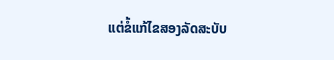ແຕ່ຂໍ້ແກ້ໄຂສອງລັດສະບັບ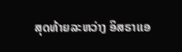ສຸດທ້າຍລະຫວ່າງ ອິສຣາແອ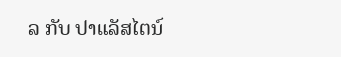ລ ກັບ ປາແລັສໄຕນ໌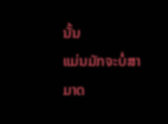ນັ້ນ
ແມ່ນມັກຈະບໍ່ສາມາດ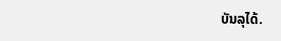ບັນລຸໄດ້.